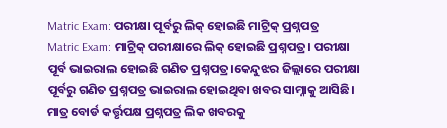Matric Exam: ପରୀକ୍ଷା ପୂର୍ବରୁ ଲିକ୍ ହୋଇଛି ମାଟ୍ରିକ୍ ପ୍ରଶ୍ନପତ୍ର
Matric Exam: ମାଟ୍ରିକ୍ ପରୀକ୍ଷାରେ ଲିକ୍ ହୋଇଛି ପ୍ରଶ୍ନପତ୍ର। ପରୀକ୍ଷା ପୂର୍ବ ଭାଇରାଲ ହୋଇଛି ଗଣିତ ପ୍ରଶ୍ନପତ୍ର।କେନ୍ଦୁଝର ଜିଲ୍ଲାରେ ପରୀକ୍ଷା ପୂର୍ବରୁ ଗଣିତ ପ୍ରଶ୍ନପତ୍ର ଭାଇରାଲ ହୋଇଥିବା ଖବର ସାମ୍ନାକୁ ଆସିଛି। ମାତ୍ର ବୋର୍ଡ କର୍ତ୍ତୃପକ୍ଷ ପ୍ରଶ୍ନପତ୍ର ଲିକ ଖବରକୁ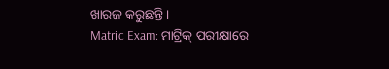ଖାରଜ କରୁଛନ୍ତି।
Matric Exam: ମାଟ୍ରିକ୍ ପରୀକ୍ଷାରେ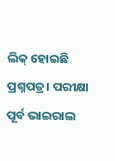ଲିକ୍ ହୋଇଛି ପ୍ରଶ୍ନପତ୍ର। ପରୀକ୍ଷା ପୂର୍ବ ଭାଇରାଲ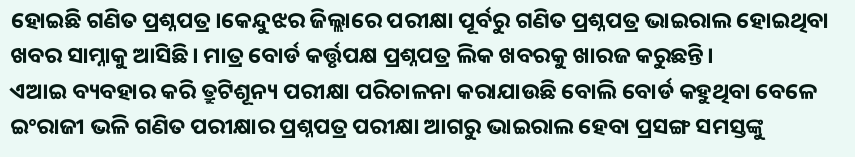ହୋଇଛି ଗଣିତ ପ୍ରଶ୍ନପତ୍ର।କେନ୍ଦୁଝର ଜିଲ୍ଲାରେ ପରୀକ୍ଷା ପୂର୍ବରୁ ଗଣିତ ପ୍ରଶ୍ନପତ୍ର ଭାଇରାଲ ହୋଇଥିବା ଖବର ସାମ୍ନାକୁ ଆସିଛି। ମାତ୍ର ବୋର୍ଡ କର୍ତ୍ତୃପକ୍ଷ ପ୍ରଶ୍ନପତ୍ର ଲିକ ଖବରକୁ ଖାରଜ କରୁଛନ୍ତି।
ଏଆଇ ବ୍ୟବହାର କରି ତ୍ରୁଟିଶୂନ୍ୟ ପରୀକ୍ଷା ପରିଚାଳନା କରାଯାଉଛି ବୋଲି ବୋର୍ଡ କହୁଥିବା ବେଳେ ଇଂରାଜୀ ଭଳି ଗଣିତ ପରୀକ୍ଷାର ପ୍ରଶ୍ନପତ୍ର ପରୀକ୍ଷା ଆଗରୁ ଭାଇରାଲ ହେବା ପ୍ରସଙ୍ଗ ସମସ୍ତଙ୍କୁ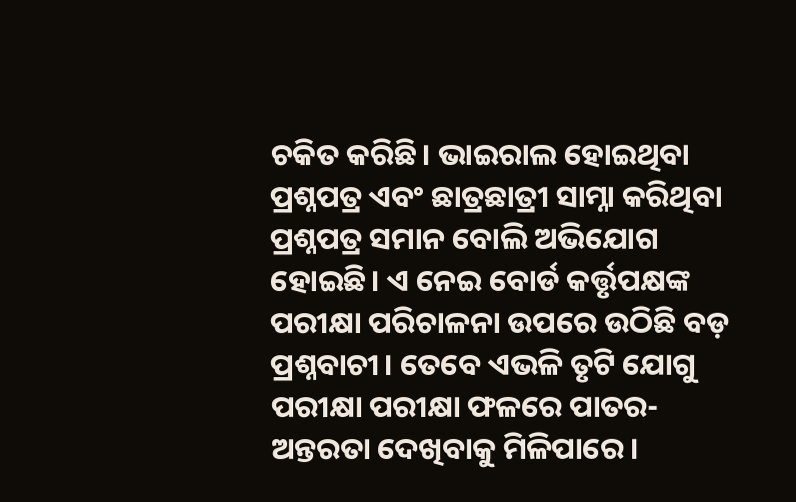ଚକିତ କରିଛି। ଭାଇରାଲ ହୋଇଥିବା ପ୍ରଶ୍ନପତ୍ର ଏବଂ ଛାତ୍ରଛାତ୍ରୀ ସାମ୍ନା କରିଥିବା ପ୍ରଶ୍ନପତ୍ର ସମାନ ବୋଲି ଅଭିଯୋଗ ହୋଇଛି। ଏ ନେଇ ବୋର୍ଡ କର୍ତ୍ତୃପକ୍ଷଙ୍କ ପରୀକ୍ଷା ପରିଚାଳନା ଉପରେ ଉଠିଛି ବଡ଼ ପ୍ରଶ୍ନବାଚୀ। ତେବେ ଏଭଳି ତୃଟି ଯୋଗୁ ପରୀକ୍ଷା ପରୀକ୍ଷା ଫଳରେ ପାତର-ଅନ୍ତରତା ଦେଖିବାକୁ ମିଳିପାରେ।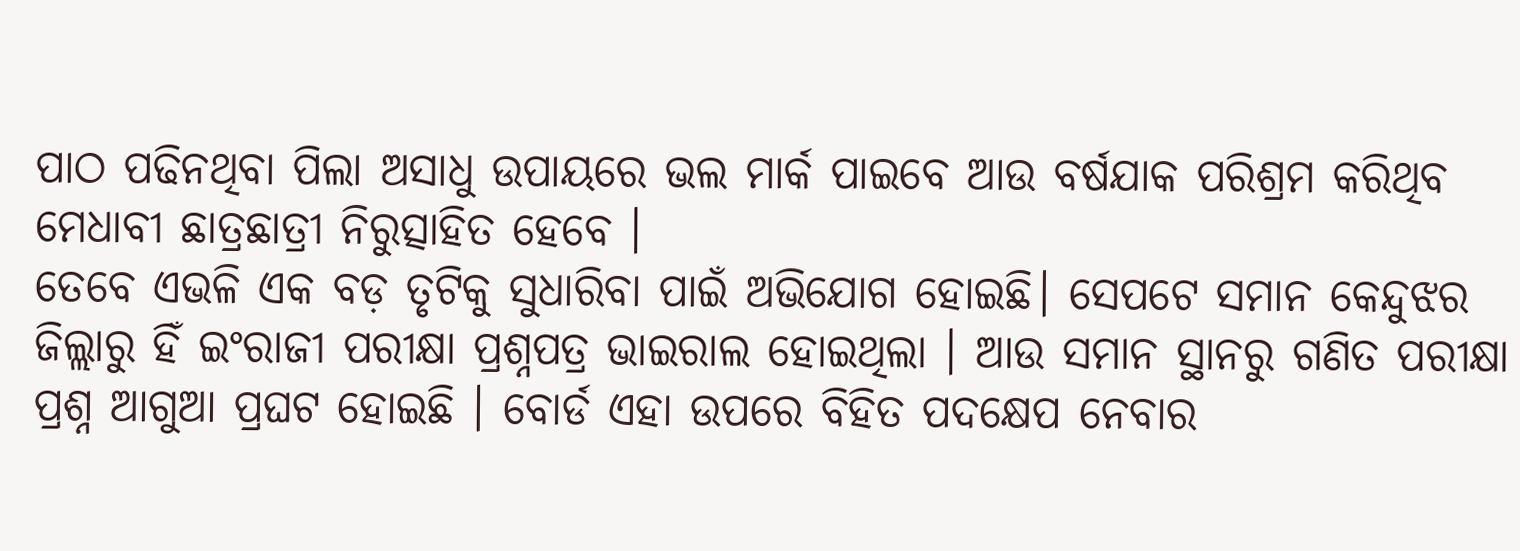ପାଠ ପଢିନଥିବା ପିଲା ଅସାଧୁ ଉପାୟରେ ଭଲ ମାର୍କ ପାଇବେ ଆଉ ବର୍ଷଯାକ ପରିଶ୍ରମ କରିଥିବ ମେଧାବୀ ଛାତ୍ରଛାତ୍ରୀ ନିରୁତ୍ସାହିତ ହେବେ ।
ତେବେ ଏଭଳି ଏକ ବଡ଼ ତୃଟିକୁ ସୁଧାରିବା ପାଇଁ ଅଭିଯୋଗ ହୋଇଛି। ସେପଟେ ସମାନ କେନ୍ଦୁଝର ଜିଲ୍ଲାରୁ ହିଁ ଇଂରାଜୀ ପରୀକ୍ଷା ପ୍ରଶ୍ନପତ୍ର ଭାଇରାଲ ହୋଇଥିଲା । ଆଉ ସମାନ ସ୍ଥାନରୁ ଗଣିତ ପରୀକ୍ଷା ପ୍ରଶ୍ନ ଆଗୁଆ ପ୍ରଘଟ ହୋଇଛି । ବୋର୍ଡ ଏହା ଉପରେ ବିହିତ ପଦକ୍ଷେପ ନେବାର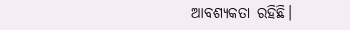ଆବଶ୍ୟକତା ରହିଛି।